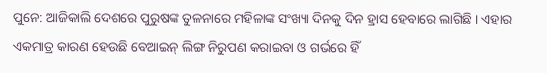ପୁନେ: ଆଜିକାଲି ଦେଶରେ ପୁରୁଷଙ୍କ ତୁଳନାରେ ମହିଳାଙ୍କ ସଂଖ୍ୟା ଦିନକୁ ଦିନ ହ୍ରାସ ହେବାରେ ଲାଗିଛି । ଏହାର ଏକମାତ୍ର କାରଣ ହେଉଛି ବେଆଇନ୍ ଲିଙ୍ଗ ନିରୁପଣ କରାଇବା ଓ ଗର୍ଭରେ ହିଁ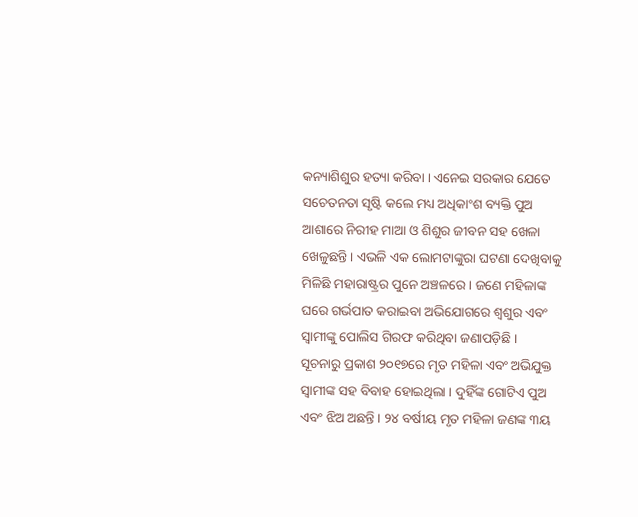କନ୍ୟାଶିଶୁର ହତ୍ୟା କରିବା । ଏନେଇ ସରକାର ଯେତେ ସଚେତନତା ସୃଷ୍ଟି କଲେ ମଧ୍ୟ ଅଧିକାଂଶ ବ୍ୟକ୍ତି ପୁଅ ଆଶାରେ ନିରୀହ ମାଆ ଓ ଶିଶୁର ଜୀବନ ସହ ଖେଳା ଖେଳୁଛନ୍ତି । ଏଭଳି ଏକ ଲୋମଟାଙ୍କୁରା ଘଟଣା ଦେଖିବାକୁ ମିଳିଛି ମହାରାଷ୍ଟ୍ରର ପୁନେ ଅଞ୍ଚଳରେ । ଜଣେ ମହିଳାଙ୍କ ଘରେ ଗର୍ଭପାତ କରାଇବା ଅଭିଯୋଗରେ ଶ୍ୱଶୁର ଏବଂ ସ୍ୱାମୀଙ୍କୁ ପୋଲିସ ଗିରଫ କରିଥିବା ଜଣାପଡ଼ିଛି ।
ସୂଚନାରୁ ପ୍ରକାଶ ୨୦୧୭ରେ ମୃତ ମହିଳା ଏବଂ ଅଭିଯୁକ୍ତ ସ୍ୱାମୀଙ୍କ ସହ ବିବାହ ହୋଇଥିଲା । ଦୁହିଁଙ୍କ ଗୋଟିଏ ପୁଅ ଏବଂ ଝିଅ ଅଛନ୍ତି । ୨୪ ବର୍ଷୀୟ ମୃତ ମହିଳା ଜଣଙ୍କ ୩ୟ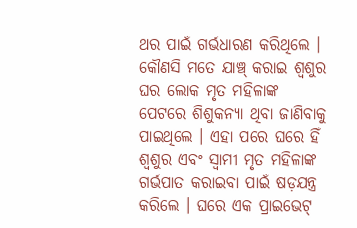ଥର ପାଇଁ ଗର୍ଭଧାରଣ କରିଥିଲେ । କୌଣସି ମତେ ଯାଞ୍ଚ୍ କରାଇ ଶ୍ୱଶୁର ଘର ଲୋକ ମୃତ ମହିଳାଙ୍କ ପେଟରେ ଶିଶୁକନ୍ୟା ଥିବା ଜାଣିବାକୁ ପାଇଥିଲେ । ଏହା ପରେ ଘରେ ହିଁ ଶ୍ୱଶୁର ଏବଂ ସ୍ୱାମୀ ମୃତ ମହିଳାଙ୍କ ଗର୍ଭପାତ କରାଇବା ପାଇଁ ଷଡ଼ଯନ୍ତ୍ର କରିଲେ । ଘରେ ଏକ ପ୍ରାଇଭେଟ୍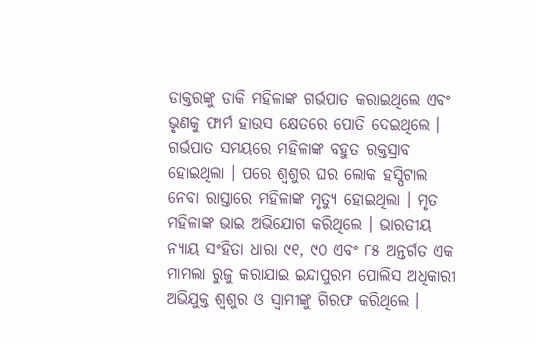ଡାକ୍ତରଙ୍କୁ ଡାକି ମହିଳାଙ୍କ ଗର୍ଭପାତ କରାଇଥିଲେ ଏବଂ ଭୃଣକୁ ଫାର୍ମ ହାଉସ କ୍ଷେତରେ ପୋତି ଦେଇଥିଲେ ।
ଗର୍ଭପାତ ସମୟରେ ମହିଳାଙ୍କ ବହୁତ ରକ୍ତସ୍ରାବ ହୋଇଥିଲା । ପରେ ଶ୍ୱଶୁର ଘର ଲୋକ ହସ୍ପିଟାଲ ନେବା ରାସ୍ତାରେ ମହିଳାଙ୍କ ମୃତ୍ୟୁ ହୋଇଥିଲା । ମୃତ ମହିଳାଙ୍କ ଭାଇ ଅଭିଯୋଗ କରିଥିଲେ । ଭାରତୀୟ ନ୍ୟାୟ ସଂହିତା ଧାରା ୯୧, ୯୦ ଏବଂ ୮୫ ଅନ୍ତର୍ଗତ ଏକ ମାମଲା ରୁଜୁ କରାଯାଇ ଇନ୍ଦାପୁରମ ପୋଲିସ ଅଧିକାରୀ ଅଭିଯୁକ୍ତ ଶ୍ୱଶୁର ଓ ସ୍ୱାମୀଙ୍କୁ ଗିରଫ କରିଥିଲେ ।